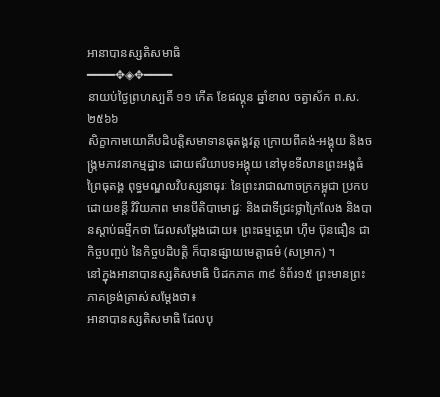អានាបានស្សតិសមាធិ
━━━━✥◈✥━━━━
នាយប់ថ្ងៃព្រហស្បតិ៍ ១១ កើត ខែផល្គុន ឆ្នាំខាល ចត្វាស័ក ព.ស.២៥៦៦
សិក្ខាកាមយោគីបដិបត្តិសមាទានធុតង្គវត្ត ក្រោយពីគង់-អង្គុយ និងចង្ក្រមភាវនាកម្មដ្ឋាន ដោយឥរិយាបទអង្គុយ នៅមុខទីលានព្រះអង្គធំ ព្រៃធុតង្គ ពុទ្ធមណ្ឌលវិបស្សនាធុរៈ នៃព្រះរាជាណាចក្រកម្ពុជា ប្រកបដោយខន្តី វិរិយភាព មានបីតិបាមោជ្ជៈ និងជាទីជ្រះថ្លាក្រៃលែង និងបានស្តាប់ធម្មីកថា ដែលសម្តែងដោយ៖ ព្រះធម្មត្ថេរោ ហ៊ឹម ប៊ុនធឿន ជាកិច្ចបញ្ចប់ នៃកិច្ចបដិបត្តិ ក៏បានផ្សាយមេត្តាធម៌ (សម្រាក) ។
នៅក្នុងអានាបានស្សតិសមាធិ បិដកភាគ ៣៩ ទំព័រ១៥ ព្រះមានព្រះភាគទ្រង់ត្រាស់សម្តែងថា៖
អានាបានស្សតិសមាធិ ដែលបុ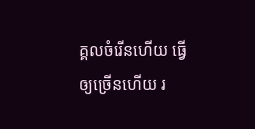គ្គលចំរើនហើយ ធ្វើឲ្យច្រើនហើយ រ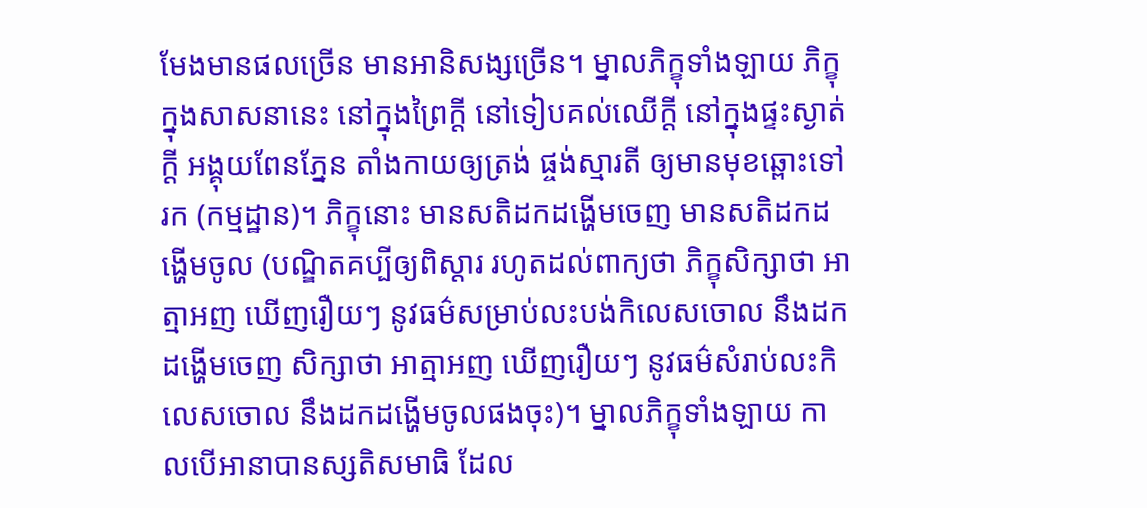មែងមានផលច្រើន មានអានិសង្សច្រើន។ ម្នាលភិក្ខុទាំងឡាយ ភិក្ខុក្នុងសាសនានេះ នៅក្នុងព្រៃក្ដី នៅទៀបគល់ឈើក្ដី នៅក្នុងផ្ទះស្ងាត់ក្ដី អង្គុយពែនភ្នែន តាំងកាយឲ្យត្រង់ ផ្ចង់ស្មារតី ឲ្យមានមុខឆ្ពោះទៅរក (កម្មដ្ឋាន)។ ភិក្ខុនោះ មានសតិដកដង្ហើមចេញ មានសតិដកដង្ហើមចូល (បណ្ឌិតគប្បីឲ្យពិស្ដារ រហូតដល់ពាក្យថា ភិក្ខុសិក្សាថា អាត្មាអញ ឃើញរឿយៗ នូវធម៌សម្រាប់លះបង់កិលេសចោល នឹងដកដង្ហើមចេញ សិក្សាថា អាត្មាអញ ឃើញរឿយៗ នូវធម៌សំរាប់លះកិលេសចោល នឹងដកដង្ហើមចូលផងចុះ)។ ម្នាលភិក្ខុទាំងឡាយ កាលបើអានាបានស្សតិសមាធិ ដែល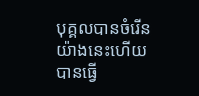បុគ្គលបានចំរើន យ៉ាងនេះហើយ បានធ្វើ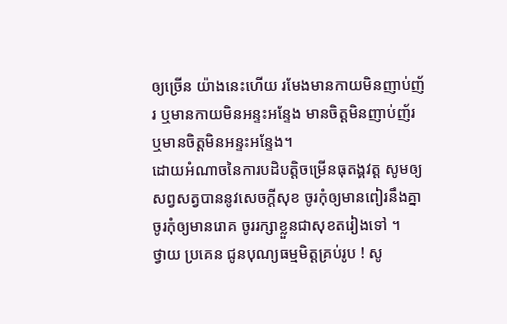ឲ្យច្រើន យ៉ាងនេះហើយ រមែងមានកាយមិនញាប់ញ័រ ឬមានកាយមិនអន្ទះអន្ទែង មានចិត្តមិនញាប់ញ័រ ឬមានចិត្តមិនអន្ទះអន្ទែង។
ដោយអំណាចនៃការបដិបត្តិចម្រើនធុតង្គវត្ត សូមឲ្យសព្វសត្វបាននូវសេចក្តីសុខ ចូរកុំឲ្យមានពៀរនឹងគ្នា ចូរកុំឲ្យមានរោគ ចូររក្សាខ្លួនជាសុខតរៀងទៅ ។
ថ្វាយ ប្រគេន ជូនបុណ្យធម្មមិត្តគ្រប់រូប ! សូ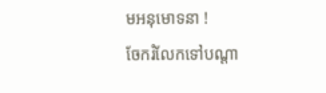មអនុមោទនា !
ចែករំលែកទៅបណ្ដា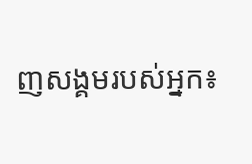ញសង្គមរបស់អ្នក៖